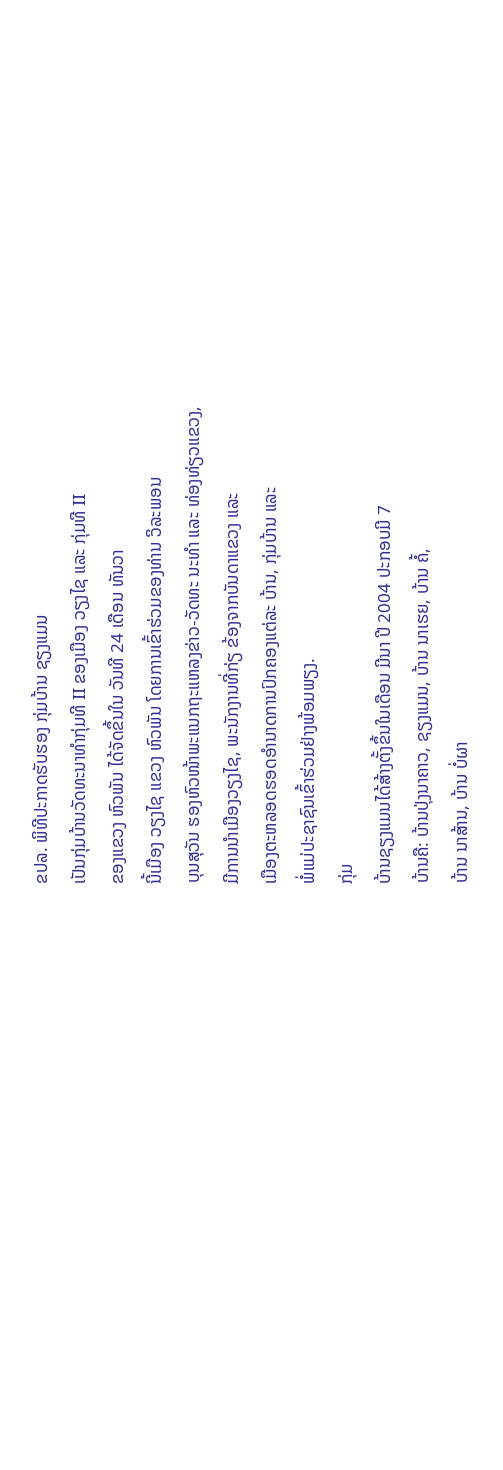ຂປລ. ພິທີປະກາດຮັບຮອງ ກຸ່ມບ້ານ ຊຽງແມນ
ເປັນກຸ່ມບ້ານວັດທະນາທຳກຸ່ມທີ II ຂອງເມືອງ ວຽງໄຊ ແລະ ກຸ່ມທີ II
ຂອງແຂວງ ຫົວພັນ ໄດ້ຈັດຂຶ້ນໃນ ວັນທີ 24 ເດືອນ ທັນວາ
ນີ້ເມືອງ ວຽງໄຊ ແຂວງ ຫົວພັນ ໂດຍການເຂົ້າຮ່ວມຂອງທ່ານ ວິລະພອນ
ບຸນສຸວັນ ຮອງຫົວໜ້າພະແນກຖະແຫລງຂ່າວ-ວັດທະ ນະທຳ ແລະ ທ່ອງທ່ຽວແຂວງ,
ມີການນຳເມືອງວຽງໄຊ, ພະນັກງານທີ່ກ່ຽ ຂ້ອງຈາກບັນດາແຂວງ ແລະ
ເມືອງຕະຫລອດຮອດອຳນາດການປົກຄອງແຕ່ລະ ບ້ານ, ກຸ່ມບ້ານ ແລະ
ພໍ່ແມ່ປະຊາຊົນເຂົ້າຮ່ວມຢ່າງພ້ອມພຽງ.
ກຸ່ມ
ບ້ານຊຽງແມນໄດ້ສ້າງຕັ້ງຂຶ້ນໃນເດືອນ ມີນາ ປີ 2004 ປະກອບມີ 7
ບ້ານຄື: ບ້ານປຸ່ງນາຄາວ, ຊຽງແມນ, ບ້ານ ນາເຮຍ, ບ້ານ ຄໍ້,
ບ້ານ ນາສ້ານ, ບ້ານ ບໍ່ຜາ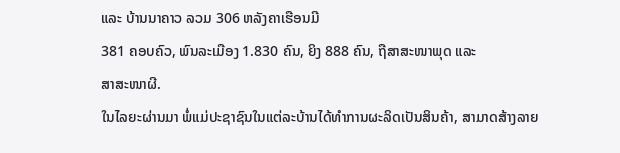ແລະ ບ້ານນາຄາວ ລວມ 306 ຫລັງຄາເຮືອນມີ
381 ຄອບຄົວ, ພົນລະເມືອງ 1.830 ຄົນ, ຍິງ 888 ຄົນ, ຖືສາສະໜາພຸດ ແລະ
ສາສະໜາຜີ.
ໃນໄລຍະຜ່ານມາ ພໍ່ແມ່ປະຊາຊົນໃນແຕ່ລະບ້ານໄດ້ທຳການຜະລິດເປັນສິນຄ້າ, ສາມາດສ້າງລາຍ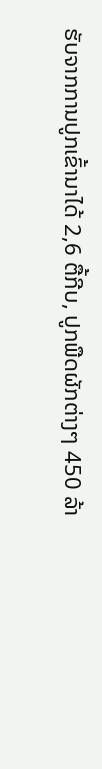ຮັບຈາກການປູກເຂົ້ານາໄດ້ 2,6 ຕື້ກີບ, ປູກພືດຜັກຕ່າງໆ 450 ລ້າ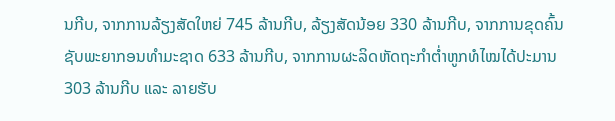ນກີບ, ຈາກການລ້ຽງສັດໃຫຍ່ 745 ລ້ານກີບ, ລ້ຽງສັດນ້ອຍ 330 ລ້ານກີບ, ຈາກການຂຸດຄົ້ນຊັບພະຍາກອນທຳມະຊາດ 633 ລ້ານກີບ, ຈາກການຜະລິດຫັດຖະກຳຕໍ່າຫູກທໍໄໝໄດ້ປະມານ 303 ລ້ານກີບ ແລະ ລາຍຮັບ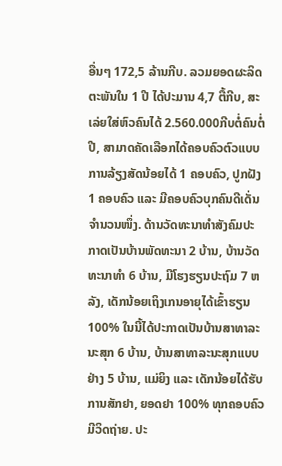ອື່ນໆ 172,5 ລ້ານກີບ. ລວມຍອດຜະລິດຕະພັນໃນ 1 ປີ ໄດ້ປະມານ 4,7 ຕື້ກີບ, ສະເລ່ຍໃສ່ຫົວຄົນໄດ້ 2.560.000ກີບຕໍ່ຄົນຕໍ່ປີ, ສາມາດຄັດເລືອກໄດ້ຄອບຄົວຕົວແບບການລ້ຽງສັດນ້ອຍໄດ້ 1 ຄອບຄົວ, ປູກຝັງ 1 ຄອບຄົວ ແລະ ມີຄອບຄົວບຸກຄົນດີເດັ່ນຈຳນວນໜຶ່ງ. ດ້ານວັດທະນາທຳສັງຄົມປະກາດເປັນບ້ານພັດທະນາ 2 ບ້ານ, ບ້ານວັດທະນາທຳ 6 ບ້ານ, ມີໂຮງຮຽນປະຖົມ 7 ຫລັງ, ເດັກນ້ອຍເຖິງເກນອາຍຸໄດ້ເຂົ້າຮຽນ 100% ໃນນີ້ໄດ້ປະກາດເປັນບ້ານສາທາລະນະສຸກ 6 ບ້ານ, ບ້ານສາທາລະນະສຸກແບບຢ່າງ 5 ບ້ານ, ແມ່ຍິງ ແລະ ເດັກນ້ອຍໄດ້ຮັບການສັກຢາ, ຍອດຢາ 100% ທຸກຄອບຄົວມີວິດຖ່າຍ. ປະ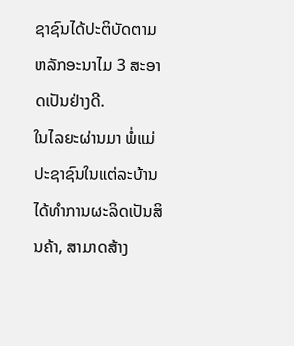ຊາຊົນໄດ້ປະຕິບັດຕາມຫລັກອະນາໄມ 3 ສະອາດເປັນຢ່າງດີ.
ໃນໄລຍະຜ່ານມາ ພໍ່ແມ່ປະຊາຊົນໃນແຕ່ລະບ້ານໄດ້ທຳການຜະລິດເປັນສິນຄ້າ, ສາມາດສ້າງ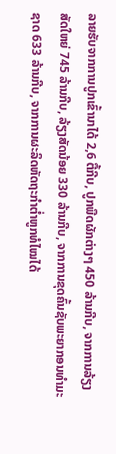ລາຍຮັບຈາກການປູກເຂົ້ານາໄດ້ 2,6 ຕື້ກີບ, ປູກພືດຜັກຕ່າງໆ 450 ລ້ານກີບ, ຈາກການລ້ຽງສັດໃຫຍ່ 745 ລ້ານກີບ, ລ້ຽງສັດນ້ອຍ 330 ລ້ານກີບ, ຈາກການຂຸດຄົ້ນຊັບພະຍາກອນທຳມະຊາດ 633 ລ້ານກີບ, ຈາກການຜະລິດຫັດຖະກຳຕໍ່າຫູກທໍໄໝໄດ້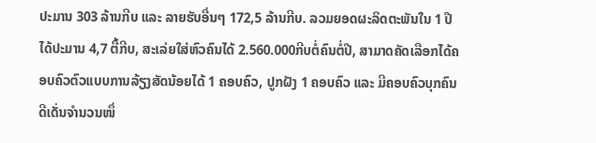ປະມານ 303 ລ້ານກີບ ແລະ ລາຍຮັບອື່ນໆ 172,5 ລ້ານກີບ. ລວມຍອດຜະລິດຕະພັນໃນ 1 ປີ ໄດ້ປະມານ 4,7 ຕື້ກີບ, ສະເລ່ຍໃສ່ຫົວຄົນໄດ້ 2.560.000ກີບຕໍ່ຄົນຕໍ່ປີ, ສາມາດຄັດເລືອກໄດ້ຄອບຄົວຕົວແບບການລ້ຽງສັດນ້ອຍໄດ້ 1 ຄອບຄົວ, ປູກຝັງ 1 ຄອບຄົວ ແລະ ມີຄອບຄົວບຸກຄົນດີເດັ່ນຈຳນວນໜຶ່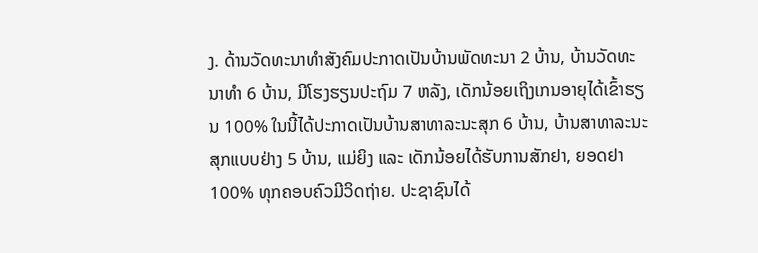ງ. ດ້ານວັດທະນາທຳສັງຄົມປະກາດເປັນບ້ານພັດທະນາ 2 ບ້ານ, ບ້ານວັດທະນາທຳ 6 ບ້ານ, ມີໂຮງຮຽນປະຖົມ 7 ຫລັງ, ເດັກນ້ອຍເຖິງເກນອາຍຸໄດ້ເຂົ້າຮຽນ 100% ໃນນີ້ໄດ້ປະກາດເປັນບ້ານສາທາລະນະສຸກ 6 ບ້ານ, ບ້ານສາທາລະນະສຸກແບບຢ່າງ 5 ບ້ານ, ແມ່ຍິງ ແລະ ເດັກນ້ອຍໄດ້ຮັບການສັກຢາ, ຍອດຢາ 100% ທຸກຄອບຄົວມີວິດຖ່າຍ. ປະຊາຊົນໄດ້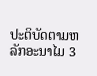ປະຕິບັດຕາມຫລັກອະນາໄມ 3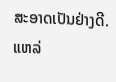ສະອາດເປັນຢ່າງດີ.
ແຫລ່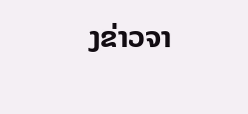ງຂ່າວຈາ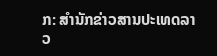ກ: ສຳນັກຂ່າວສານປະເທດລາວ